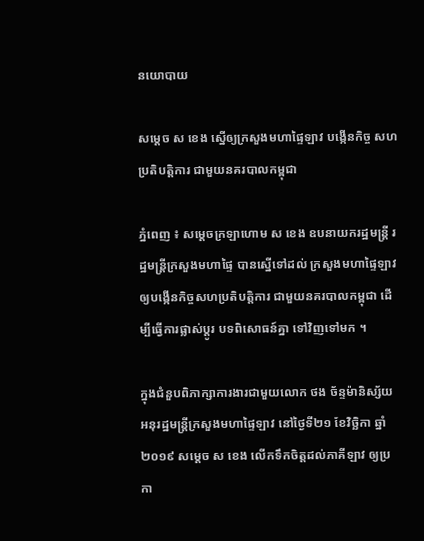នយោបាយ

សម្ដេច ស ខេង ស្នើឲ្យក្រសួងមហាផ្ទៃឡាវ បង្កើនកិច្ច សហប្រតិបត្តិការ ជាមួយនគរបាលកម្ពុជា

ភ្នំពេញ ៖ សម្តេចក្រឡាហោម ស ខេង ឧបនាយករដ្ឋមន្ត្រី រដ្ឋមន្ត្រីក្រសួងមហាផ្ទៃ បានស្នើទៅដល់ ក្រសួងមហាផ្ទៃឡាវ ឲ្យបង្កើនកិច្ចសហប្រតិបត្តិការ ជាមួយនគរបាលកម្ពុជា ដើម្បីធ្វើការផ្លាស់ប្ដូរ បទពិសោធន៍គ្នា ទៅវិញទៅមក ។

ក្នុងជំនួបពិភាក្សាការងារជាមួយលោក ថង ច័ន្ទម៉ានិស្ស័យ អនុរដ្ឋមន្រ្តីក្រសួងមហាផ្ទៃឡាវ នៅថ្ងៃទី២១ ខែវិច្ឆិកា ឆ្នាំ២០១៩ សម្ដេច ស ខេង លើកទឹកចិត្តដល់ភាគីឡាវ ឲ្យប្រកា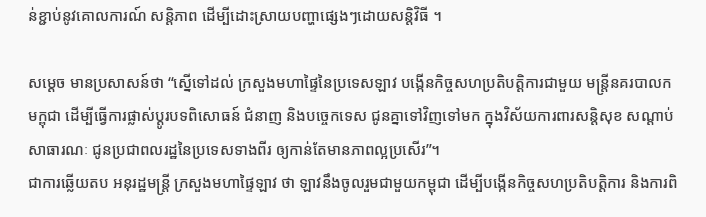ន់ខ្ជាប់នូវគោលការណ៍ សន្តិភាព ដើម្បីដោះស្រាយបញ្ហាផ្សេងៗដោយសន្តិវិធី ។

សម្ដេច មានប្រសាសន៍ថា “ស្នើទៅដល់ ក្រសួងមហាផ្ទៃនៃប្រទេសឡាវ បង្កើនកិច្ចសហប្រតិបត្តិការជាមួយ មន្រ្តីនគរបាលកមក្ពុជា ដើម្បីធ្វើការផ្លាស់ប្ដូរបទពិសោធន៍ ជំនាញ និងបច្ចេកទេស ជូនគ្នាទៅវិញទៅមក ក្នុងវិស័យការពារសន្តិសុខ សណ្ដាប់សាធារណៈ ជូនប្រជាពលរដ្ឋនៃប្រទេសទាងពីរ ឲ្យកាន់តែមានភាពល្អប្រសើរ”។
ជាការឆ្លើយតប អនុរដ្ឋមន្រ្តី ក្រសួងមហាផ្ទៃឡាវ ថា ឡាវនឹងចូលរួមជាមួយកម្ពុជា ដើម្បីបង្កើនកិច្ចសហប្រតិបត្តិការ និងការពិ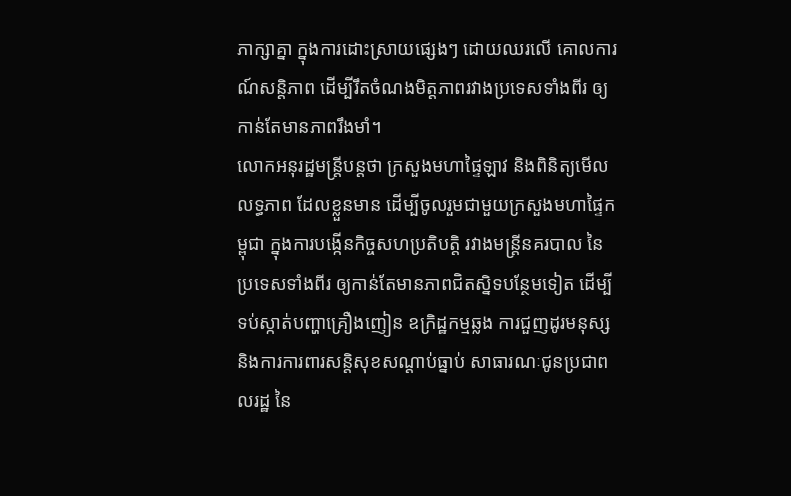ភាក្សាគ្នា ក្នុងការដោះស្រាយផ្សេងៗ ដោយឈរលើ គោលការណ៍សន្តិភាព ដើម្បីរឹតចំណងមិត្តភាពរវាងប្រទេសទាំងពីរ ឲ្យកាន់តែមានភាពរឹងមាំ។
លោកអនុរដ្ឋមន្រ្តីបន្ដថា ក្រសួងមហាផ្ទៃឡាវ និងពិនិត្យមើលលទ្ធភាព ដែលខ្លួនមាន ដើម្បីចូលរួមជាមួយក្រសួងមហាផ្ទៃកម្ពុជា ក្នុងការបង្កើនកិច្ចសហប្រតិបត្តិ រវាងមន្រ្តីនគរបាល នៃប្រទេសទាំងពីរ ឲ្យកាន់តែមានភាពជិតស្និទបន្ថែមទៀត ដើម្បីទប់ស្កាត់បញ្ហាគ្រឿងញៀន ឧក្រិដ្ឋកម្មឆ្លង ការជួញដូរមនុស្ស និងការការពារសន្តិសុខសណ្ដាប់ធ្នាប់ សាធារណៈជូនប្រជាពលរដ្ឋ នៃ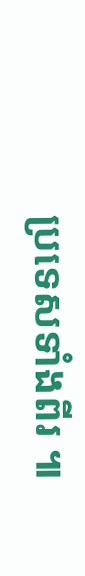ប្រទេសទាំងពីរ ៕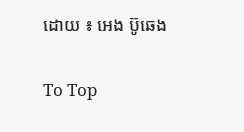ដោយ ៖ អេង ប៊ូឆេង

To Top